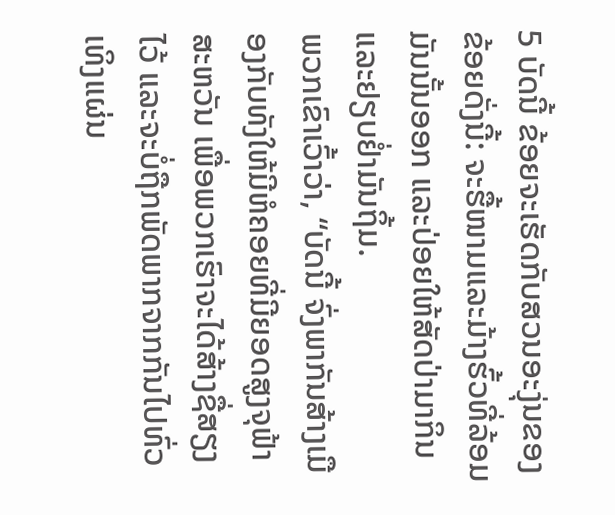5 ບັດນີ້ ຂ້ອຍຈະເຮັດກັບສວນອະງຸ່ນຂອງຂ້ອຍດັ່ງນີ້: ຈະຮື້ໜາມແລະມ້າງຮົ້ວທີ່ລ້ອມມັນນັ້ນອອກ ແລະປ່ອຍໃຫ້ສັດປ່າມາກິນແລະຢຽບຢໍ່າມັນຖິ້ມ.
ພວກເຂົາເວົ້າວ່າ, “ບັດນີ້ ຈົ່ງພາກັນສ້າງເມືອງກັບທັງໃຫ້ມີຫໍຄອຍທີ່ມີຍອດສູງຈຸຟ້າສະຫວັນ ເພື່ອພວກເຮົາຈະໄດ້ສ້າງຊື່ສຽງໄວ້ ແລະຈະບໍ່ຖືກພັດພາກຈາກກັນໄປທົ່ວເທິງແຜ່ນ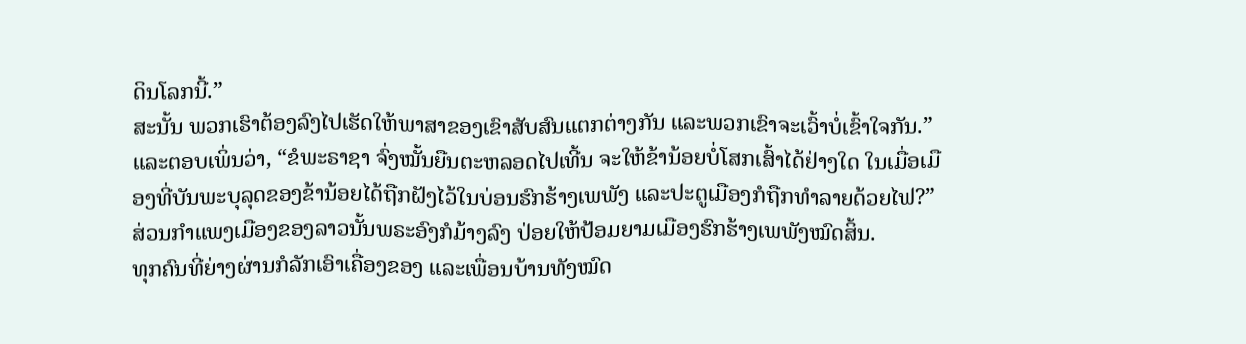ດິນໂລກນີ້.”
ສະນັ້ນ ພວກເຮົາຕ້ອງລົງໄປເຮັດໃຫ້ພາສາຂອງເຂົາສັບສົນແຕກຕ່າງກັນ ແລະພວກເຂົາຈະເວົ້າບໍ່ເຂົ້າໃຈກັນ.”
ແລະຕອບເພິ່ນວ່າ, “ຂໍພະຣາຊາ ຈົ່ງໝັ້ນຍືນຕະຫລອດໄປເທີ້ນ ຈະໃຫ້ຂ້ານ້ອຍບໍ່ໂສກເສົ້າໄດ້ຢ່າງໃດ ໃນເມື່ອເມືອງທີ່ບັນພະບຸລຸດຂອງຂ້ານ້ອຍໄດ້ຖືກຝັງໄວ້ໃນບ່ອນຮົກຮ້າງເພພັງ ແລະປະຕູເມືອງກໍຖືກທຳລາຍດ້ວຍໄຟ?”
ສ່ວນກຳແພງເມືອງຂອງລາວນັ້ນພຣະອົງກໍມ້າງລົງ ປ່ອຍໃຫ້ປ້ອມຍາມເມືອງຮົກຮ້າງເພພັງໝົດສິ້ນ.
ທຸກຄົນທີ່ຍ່າງຜ່ານກໍລັກເອົາເຄື່ອງຂອງ ແລະເພື່ອນບ້ານທັງໝົດ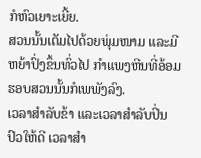ກໍຫົວເຍາະເຍີ້ຍ.
ສວນນັ້ນເຕັມໄປດ້ວຍພຸ່ມໜາມ ແລະມີຫຍ້າປົ່ງຂຶ້ນທົ່ວໄປ ກຳແພງຫີນທີ່ອ້ອມຮອບສວນນັ້ນກໍເພພັງລົງ.
ເວລາສຳລັບຂ້າ ແລະເວລາສຳລັບປິ່ນປົວໃຫ້ດີ ເວລາສຳ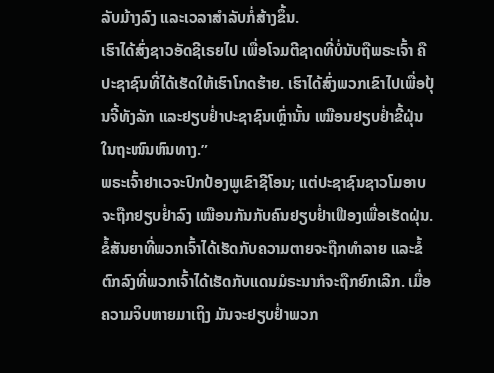ລັບມ້າງລົງ ແລະເວລາສຳລັບກໍ່ສ້າງຂຶ້ນ.
ເຮົາໄດ້ສົ່ງຊາວອັດຊີເຣຍໄປ ເພື່ອໂຈມຕີຊາດທີ່ບໍ່ນັບຖືພຣະເຈົ້າ ຄືປະຊາຊົນທີ່ໄດ້ເຮັດໃຫ້ເຮົາໂກດຮ້າຍ. ເຮົາໄດ້ສົ່ງພວກເຂົາໄປເພື່ອປຸ້ນຈີ້ທັງລັກ ແລະຢຽບຢໍ່າປະຊາຊົນເຫຼົ່ານັ້ນ ເໝືອນຢຽບຢໍ່າຂີ້ຝຸ່ນໃນຖະໜົນຫົນທາງ.”
ພຣະເຈົ້າຢາເວຈະປົກປ້ອງພູເຂົາຊີໂອນ; ແຕ່ປະຊາຊົນຊາວໂມອາບຈະຖືກຢຽບຢໍ່າລົງ ເໝືອນກັນກັບຄົນຢຽບຢໍ່າເຟືອງເພື່ອເຮັດຝຸ່ນ.
ຂໍ້ສັນຍາທີ່ພວກເຈົ້າໄດ້ເຮັດກັບຄວາມຕາຍຈະຖືກທຳລາຍ ແລະຂໍ້ຕົກລົງທີ່ພວກເຈົ້າໄດ້ເຮັດກັບແດນມໍຣະນາກໍຈະຖືກຍົກເລີກ. ເມື່ອຄວາມຈິບຫາຍມາເຖິງ ມັນຈະຢຽບຢໍ່າພວກ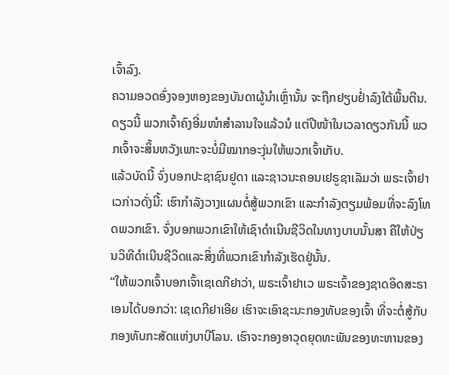ເຈົ້າລົງ.
ຄວາມອວດອົ່ງຈອງຫອງຂອງບັນດາຜູ້ນຳເຫຼົ່ານັ້ນ ຈະຖືກຢຽບຢໍ່າລົງໃຕ້ພື້ນຕີນ.
ດຽວນີ້ ພວກເຈົ້າຄົງອີ່ມໜຳສຳລານໃຈແລ້ວນໍ ແຕ່ປີໜ້າໃນເວລາດຽວກັນນີ້ ພວກເຈົ້າຈະສິ້ນຫວັງເພາະຈະບໍ່ມີໝາກອະງຸ່ນໃຫ້ພວກເຈົ້າເກັບ.
ແລ້ວບັດນີ້ ຈົ່ງບອກປະຊາຊົນຢູດາ ແລະຊາວນະຄອນເຢຣູຊາເລັມວ່າ ພຣະເຈົ້າຢາເວກ່າວດັ່ງນີ້: ເຮົາກຳລັງວາງແຜນຕໍ່ສູ້ພວກເຂົາ ແລະກຳລັງຕຽມພ້ອມທີ່ຈະລົງໂທດພວກເຂົາ. ຈົ່ງບອກພວກເຂົາໃຫ້ເຊົາດຳເນີນຊີວິດໃນທາງບາບນັ້ນສາ ຄືໃຫ້ປ່ຽນວິທີດຳເນີນຊີວິດແລະສິ່ງທີ່ພວກເຂົາກຳລັງເຮັດຢູ່ນັ້ນ.
“ໃຫ້ພວກເຈົ້າບອກເຈົ້າເຊເດກີຢາວ່າ, ພຣະເຈົ້າຢາເວ ພຣະເຈົ້າຂອງຊາດອິດສະຣາເອນໄດ້ບອກວ່າ: ເຊເດກີຢາເອີຍ ເຮົາຈະເອົາຊະນະກອງທັບຂອງເຈົ້າ ທີ່ຈະຕໍ່ສູ້ກັບກອງທັບກະສັດແຫ່ງບາບີໂລນ. ເຮົາຈະກອງອາວຸດຍຸດທະພັນຂອງທະຫານຂອງ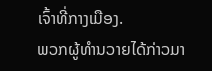ເຈົ້າທີ່ກາງເມືອງ.
ພວກຜູ້ທຳນວາຍໄດ້ກ່າວມາ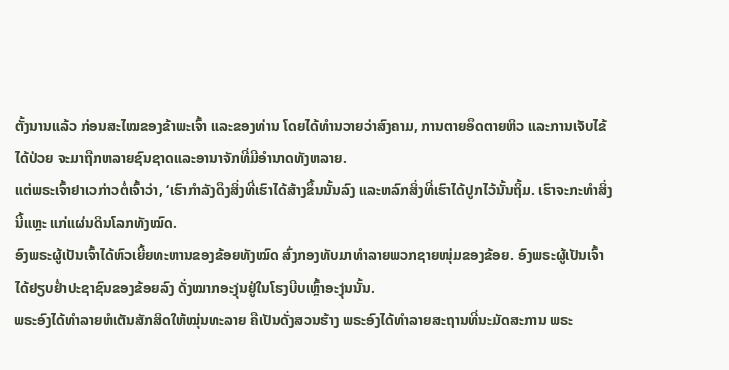ຕັ້ງນານແລ້ວ ກ່ອນສະໄໝຂອງຂ້າພະເຈົ້າ ແລະຂອງທ່ານ ໂດຍໄດ້ທຳນວາຍວ່າສົງຄາມ, ການຕາຍອຶດຕາຍຫິວ ແລະການເຈັບໄຂ້ໄດ້ປ່ວຍ ຈະມາຖືກຫລາຍຊົນຊາດແລະອານາຈັກທີ່ມີອຳນາດທັງຫລາຍ.
ແຕ່ພຣະເຈົ້າຢາເວກ່າວຕໍ່ເຈົ້າວ່າ, ‘ເຮົາກຳລັງດຶງສິ່ງທີ່ເຮົາໄດ້ສ້າງຂຶ້ນນັ້ນລົງ ແລະຫລົກສິ່ງທີ່ເຮົາໄດ້ປູກໄວ້ນັ້ນຖິ້ມ. ເຮົາຈະກະທຳສິ່ງນີ້ແຫຼະ ແກ່ແຜ່ນດິນໂລກທັງໝົດ.
ອົງພຣະຜູ້ເປັນເຈົ້າໄດ້ຫົວເຍີ້ຍທະຫານຂອງຂ້ອຍທັງໝົດ ສົ່ງກອງທັບມາທຳລາຍພວກຊາຍໜຸ່ມຂອງຂ້ອຍ. ອົງພຣະຜູ້ເປັນເຈົ້າໄດ້ຢຽບຢໍ່າປະຊາຊົນຂອງຂ້ອຍລົງ ດັ່ງໝາກອະງຸ່ນຢູ່ໃນໂຮງບີບເຫຼົ້າອະງຸ່ນນັ້ນ.
ພຣະອົງໄດ້ທຳລາຍຫໍເຕັນສັກສິດໃຫ້ໝຸ່ນທະລາຍ ຄືເປັນດັ່ງສວນຮ້າງ ພຣະອົງໄດ້ທຳລາຍສະຖານທີ່ນະມັດສະການ ພຣະ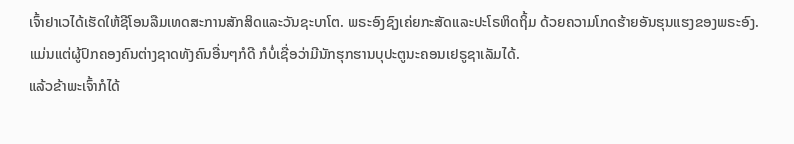ເຈົ້າຢາເວໄດ້ເຮັດໃຫ້ຊີໂອນລືມເທດສະການສັກສິດແລະວັນຊະບາໂຕ. ພຣະອົງຊົງເຄ່ຍກະສັດແລະປະໂຣຫິດຖິ້ມ ດ້ວຍຄວາມໂກດຮ້າຍອັນຮຸນແຮງຂອງພຣະອົງ.
ແມ່ນແຕ່ຜູ້ປົກຄອງຄົນຕ່າງຊາດທັງຄົນອື່ນໆກໍດີ ກໍບໍ່ເຊື່ອວ່າມີນັກຮຸກຮານບຸປະຕູນະຄອນເຢຣູຊາເລັມໄດ້.
ແລ້ວຂ້າພະເຈົ້າກໍໄດ້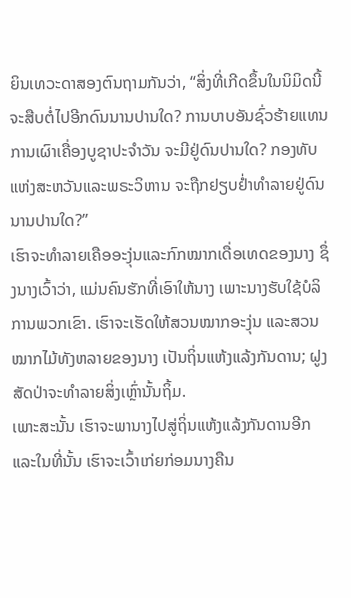ຍິນເທວະດາສອງຕົນຖາມກັນວ່າ, “ສິ່ງທີ່ເກີດຂຶ້ນໃນນິມິດນີ້ຈະສືບຕໍ່ໄປອີກດົນນານປານໃດ? ການບາບອັນຊົ່ວຮ້າຍແທນການເຜົາເຄື່ອງບູຊາປະຈຳວັນ ຈະມີຢູ່ດົນປານໃດ? ກອງທັບແຫ່ງສະຫວັນແລະພຣະວິຫານ ຈະຖືກຢຽບຢໍ່າທຳລາຍຢູ່ດົນນານປານໃດ?”
ເຮົາຈະທຳລາຍເຄືອອະງຸ່ນແລະກົກໝາກເດື່ອເທດຂອງນາງ ຊຶ່ງນາງເວົ້າວ່າ, ແມ່ນຄົນຮັກທີ່ເອົາໃຫ້ນາງ ເພາະນາງຮັບໃຊ້ບໍລິການພວກເຂົາ. ເຮົາຈະເຮັດໃຫ້ສວນໝາກອະງຸ່ນ ແລະສວນໝາກໄມ້ທັງຫລາຍຂອງນາງ ເປັນຖິ່ນແຫ້ງແລ້ງກັນດານ; ຝູງສັດປ່າຈະທຳລາຍສິ່ງເຫຼົ່ານັ້ນຖິ້ມ.
ເພາະສະນັ້ນ ເຮົາຈະພານາງໄປສູ່ຖິ່ນແຫ້ງແລ້ງກັນດານອີກ ແລະໃນທີ່ນັ້ນ ເຮົາຈະເວົ້າເກ່ຍກ່ອມນາງຄືນ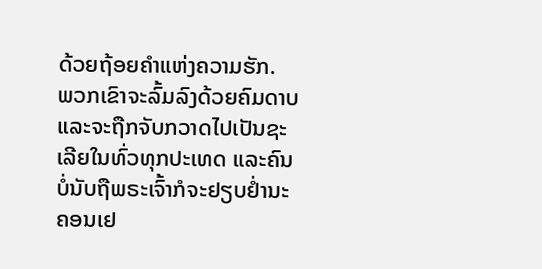ດ້ວຍຖ້ອຍຄຳແຫ່ງຄວາມຮັກ.
ພວກເຂົາຈະລົ້ມລົງດ້ວຍຄົມດາບ ແລະຈະຖືກຈັບກວາດໄປເປັນຊະເລີຍໃນທົ່ວທຸກປະເທດ ແລະຄົນບໍ່ນັບຖືພຣະເຈົ້າກໍຈະຢຽບຢໍ່ານະຄອນເຢ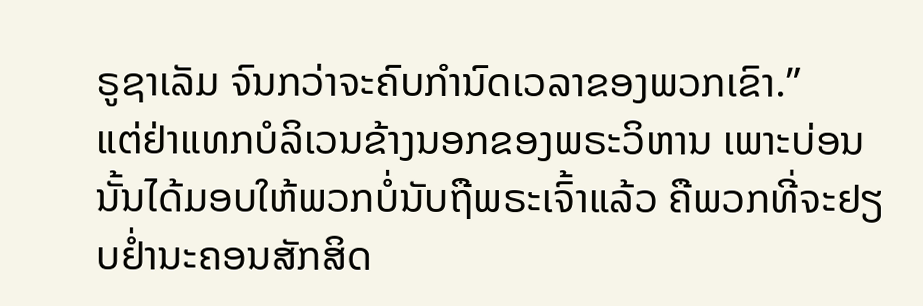ຣູຊາເລັມ ຈົນກວ່າຈະຄົບກຳນົດເວລາຂອງພວກເຂົາ.”
ແຕ່ຢ່າແທກບໍລິເວນຂ້າງນອກຂອງພຣະວິຫານ ເພາະບ່ອນນັ້ນໄດ້ມອບໃຫ້ພວກບໍ່ນັບຖືພຣະເຈົ້າແລ້ວ ຄືພວກທີ່ຈະຢຽບຢໍ່ານະຄອນສັກສິດ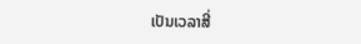ເປັນເວລາສີ່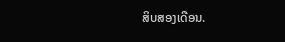ສິບສອງເດືອນ.